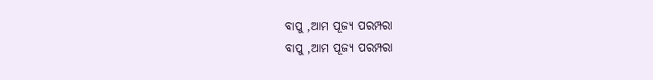ବାପୁ ,ଆମ ପୂଜ୍ୟ ପରମ୍ପରା
ବାପୁ ,ଆମ ପୂଜ୍ୟ ପରମ୍ପରା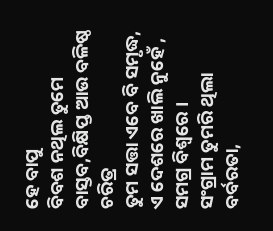ହେ ବାପୁ
ବିବଶ ନଥିଲ ତୁମେ
ବାସ୍ତବ,ବିକ୍ଷିପ୍ତ ଆଉ ବଳିଷ୍ଠ ଚରିତ୍ର
ତୁମ ସତ୍ତା ଏବେ ବି ସମୃଦ୍ଧ,
ଏ ଦେଶରେ ଖାଲି ନୁହେଁ ,
ସମଗ୍ର ବିଶ୍ୱରେ ।
ସଂଗ୍ରାମ ତୁମରି ଥିଲା
ବର୍ବରତା,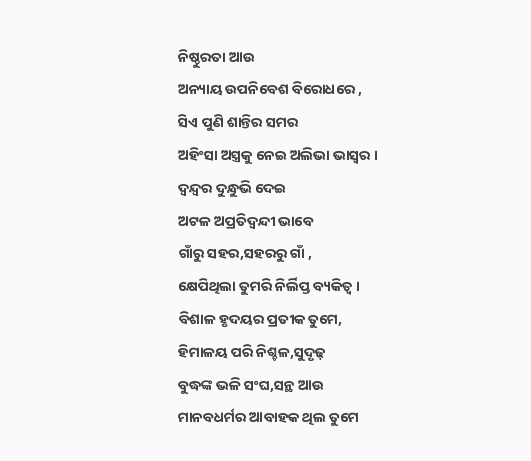ନିଷ୍ଠୁରତା ଆଉ
ଅନ୍ୟାୟ ଉପନିବେଶ ବିରୋଧରେ ,
ସିଏ ପୁଣି ଶାନ୍ତିର ସମର
ଅହିଂସା ଅସ୍ତ୍ରକୁ ନେଇ ଅଲିଭା ଭାସ୍ବର ।
ଦ୍ବନ୍ଦ୍ୱର ଦୁନ୍ଧୁଭି ଦେଇ
ଅଟଳ ଅପ୍ରତିଦ୍ବନ୍ଦୀ ଭାବେ
ଗାଁରୁ ସହର,ସହରରୁ ଗାଁ ,
କ୍ଷେପିଥିଲା ତୁମରି ନିର୍ଲିପ୍ତ ବ୍ୟକିତ୍ୱ ।
ବିଶାଳ ହୃଦୟର ପ୍ରତୀକ ତୁମେ,
ହିମାଳୟ ପରି ନିଶ୍ଚଳ,ସୁଦୃଢ଼
ବୁଦ୍ଧଙ୍କ ଭଳି ସଂଘ,ସନ୍ଥ ଆଉ
ମାନବଧର୍ମର ଆବାହକ ଥିଲ ତୁମେ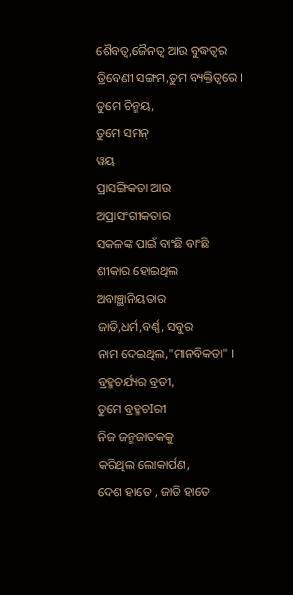ଶୈବତ୍ୱ,ଜୈନତ୍ୱ ଆଉ ବୁଦ୍ଧତ୍ୱର
ତ୍ରିବେଣୀ ସଙ୍ଗମ,ତୁମ ବ୍ୟକ୍ତିତ୍ୱରେ ।
ତୁମେ ଚିନ୍ମୟ,
ତୁମେ ସମନ୍
ୱୟ
ପ୍ରାସଙ୍ଗିକତା ଆଉ
ଅପ୍ରାସଂଗୀକତାର
ସକଳଙ୍କ ପାଇଁ ବାଂଛି ବାଂଛି
ଶୀକାର ହୋଇଥିଲ
ଅବାଞ୍ଛାନିୟତାର
ଜାତି,ଧର୍ମ,ବର୍ଣ୍ଣ, ସବୁର
ନାମ ଦେଇଥିଲ,"ମାନବିକତା" ।
ବ୍ରହ୍ମଚର୍ଯ୍ୟର ବ୍ରତୀ,
ତୁମେ ବ୍ରହ୍ମଚIରୀ
ନିଜ ଜନ୍ମଜାତକକୁ
କରିଥିଲ ଲୋକାର୍ପଣ,
ଦେଶ ହାତେ , ଜାତି ହାତେ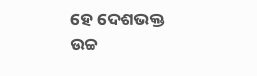ହେ ଦେଶଭକ୍ତ
ଉଚ୍ଚ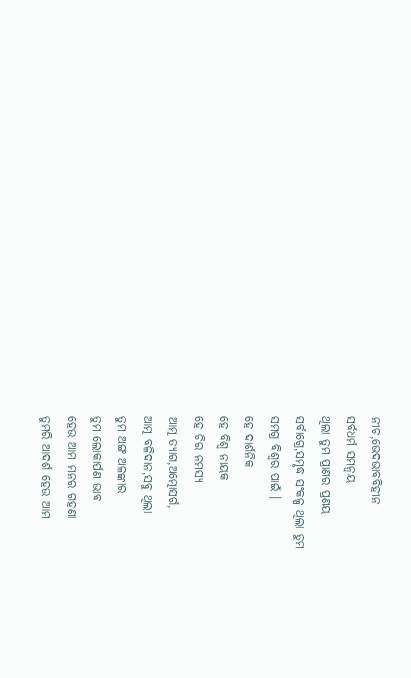ନୀଚ,ଭେଦଭାବବିହୀନ
ସର୍ବଧର୍ମ ସମନ୍ୱୟ
ଥିଲା ତୁମ ପ୍ରାଣର ପ୍ରଣୟ
ସର୍ବାଗ୍ରେ,ସମୃଦ୍ଧ ସଂକଳ୍ପ ଥିଲା ତୁମ
ସମଗ୍ର ବିଶ୍ୱର ପାଇଁ ।
ହେ ଦାର୍ଶନିକ
ହେ ବିଶ୍ୱ ନାୟକ
ହେ ଚିର ନମସ୍ୟ
ଆତ୍ମ ତ୍ୟାଗ,ଅତ୍ମୋସର୍ଗ,
ଆତ୍ମ ବଳିଦାନ,ସବୁ ଥିଲା
ତୁମ ଅଙ୍ଗ ଅଳଙ୍କାର
ତୁମ ଲୋକାର୍ପଣ ଭାବ
ହେଉ ଆମ ମନର ଗହଣା
ତୁମରି ଆଦର୍ଶ ହେଉ ଆମ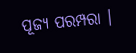ପୂଜ୍ୟ ପରମ୍ପରା ।